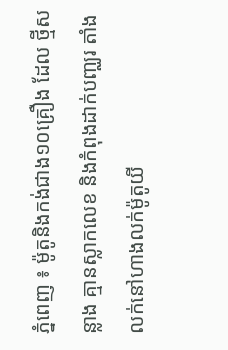ភ្នំពេញ ៖ ម៉ូតូនិងកង់ជាង១០គ្រឿង ដែល ថ្មីសន្លាង គ្មានស្លាកលេខ និងកំពុងដាក់បញ្ឈរ តាំងលក់នៅហាងលក់ម៉ូតូយី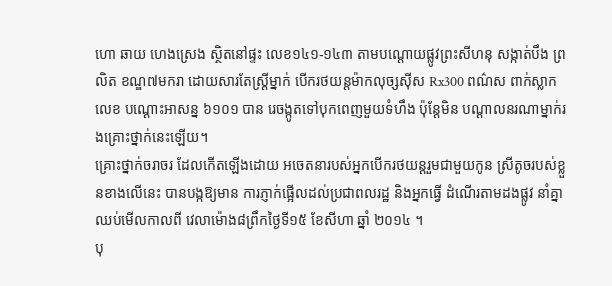ហោ ឆាយ ហេងស្រេង ស្ថិតនៅផ្ទះ លេខ១៤១-១៤៣ តាមបណ្ដោយផ្លូវព្រះសីហនុ សង្កាត់បឹង ព្រលិត ខណ្ឌ៧មករា ដោយសារតែស្ដ្រីម្នាក់ បើករថយន្ដម៉ាកលុច្សស៊ីស Rx300 ពណ៌ស ពាក់ស្លាកលេខ បណ្ដោះអាសន្ន ៦១០១ បាន រេចង្កូតទៅបុកពេញមួយទំហឹង ប៉ុន្ដែមិន បណ្ដាលនរណាម្នាក់រងគ្រោះថ្នាក់នេះឡើយ។
គ្រោះថ្នាក់ចរាចរ ដែលកើតឡើងដោយ អចេតនារបស់អ្នកបើករថយន្ដរួមជាមួយកូន ស្រីតូចរបស់ខ្លួនខាងលើនេះ បានបង្កឱ្យមាន ការភ្ញាក់ផ្អើលដល់ប្រជាពលរដ្ឋ និងអ្នកធ្វើ ដំណើរតាមដងផ្លូវ នាំគ្នាឈប់មើលកាលពី វេលាម៉ោង៨ព្រឹកថ្ងៃទី១៥ ខែសីហា ឆ្នាំ ២០១៤ ។
បុ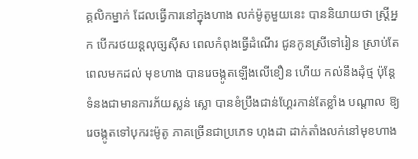គ្គលិកម្នាក់ ដែលធ្វើការនៅក្នុងហាង លក់ម៉ូតូមួយនេះ បាននិយាយថា ស្ដ្រីអ្នក បើករថយន្ដលុច្សស៊ីស ពេលកំពុងធ្វើដំណើរ ជូនកូនស្រីទៅរៀន ស្រាប់តែពេលមកដល់ មុខហាង បានរេចង្កូតឡើងលើខឿន ហើយ កល់នឹងដុំថ្ម ប៉ុន្ដែទំនងជាមានការភ័យស្លន់ ស្លោ បានខំប្រឹងជាន់ហ្គែរកាន់តែខ្លាំង បណ្ដាល ឱ្យរេចង្កូតទៅបុករះម៉ូតូ ភាគច្រើនជាប្រភេទ ហុងដា ដាក់តាំងលក់នៅមុខហាង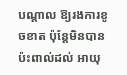បណ្ដាល ឱ្យរងការខូចខាត ប៉ុន្ដែមិនបានប៉ះពាល់ដល់ អាយុ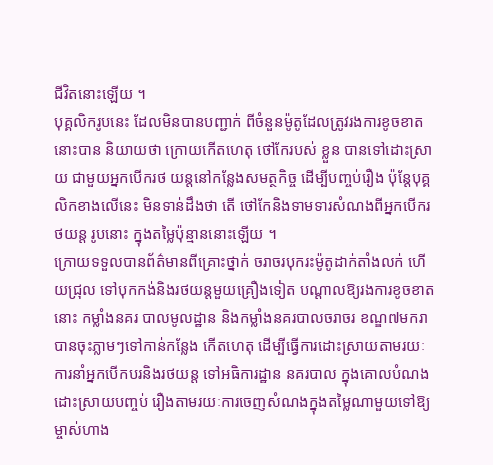ជីវិតនោះឡើយ ។
បុគ្គលិករូបនេះ ដែលមិនបានបញ្ជាក់ ពីចំនួនម៉ូតូដែលត្រូវរងការខូចខាតនោះបាន និយាយថា ក្រោយកើតហេតុ ថៅកែរបស់ ខ្លួន បានទៅដោះស្រាយ ជាមួយអ្នកបើករថ យន្ដនៅកន្លែងសមត្ថកិច្ច ដើម្បីបញ្ចប់រឿង ប៉ុន្ដែបុគ្គលិកខាងលើនេះ មិនទាន់ដឹងថា តើ ថៅកែនិងទាមទារសំណងពីអ្នកបើករថយន្ដ រូបនោះ ក្នុងតម្លៃប៉ុន្មាននោះឡើយ ។
ក្រោយទទួលបានព័ត៌មានពីគ្រោះថ្នាក់ ចរាចរបុករះម៉ូតូដាក់តាំងលក់ ហើយជ្រុល ទៅបុកកង់និងរថយន្ដមួយគ្រឿងទៀត បណ្ដាលឱ្យរងការខូចខាតនោះ កម្លាំងនគរ បាលមូលដ្ឋាន និងកម្លាំងនគរបាលចរាចរ ខណ្ឌ៧មករា បានចុះភ្លាមៗទៅកាន់កន្លែង កើតហេតុ ដើម្បីធ្វើការដោះស្រាយតាមរយៈ ការនាំអ្នកបើកបរនិងរថយន្ដ ទៅអធិការដ្ឋាន នគរបាល ក្នុងគោលបំណងដោះស្រាយបញ្ចប់ រឿងតាមរយៈការចេញសំណងក្នុងតម្លៃណាមួយទៅឱ្យម្ចាស់ហាង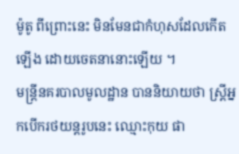ម៉ូតូ ពីព្រោះនេះ មិនមែនជាកំហុសដែលកើតឡើង ដោយចេតនានោះឡើយ ។
មន្ដ្រីនគរបាលមូលដ្ឋាន បាននិយាយថា ស្ដ្រីអ្នកបើករថយន្ដរូបនេះ ឈ្មោះកុយ ផា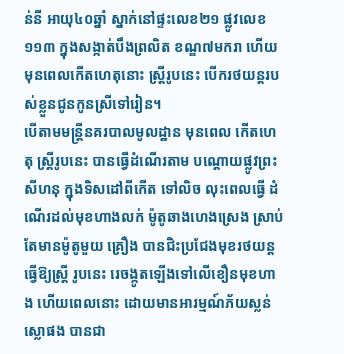ន់នី អាយុ៤០ឆ្នាំ ស្នាក់នៅផ្ទះលេខ២១ ផ្លូវលេខ ១១៣ ក្នុងសង្កាត់បឹងព្រលិត ខណ្ឌ៧មករា ហើយមុនពេលកើតហេតុនោះ ស្ដ្រីរូបនេះ បើករថយន្ដរបស់ខ្លួនជូនកូនស្រីទៅរៀន។
បើតាមមន្ដ្រីនគរបាលមូលដ្ឋាន មុនពេល កើតហេតុ ស្ដ្រីរូបនេះ បានធ្វើដំណើរតាម បណ្ដោយផ្លូវព្រះសីហនុ ក្នុងទិសដៅពីកើត ទៅលិច លុះពេលធ្វើ ដំណើរដល់មុខហាងលក់ ម៉ូតូឆាងហេងស្រេង ស្រាប់តែមានម៉ូតូមួយ គ្រឿង បានជិះប្រជែងមុខរថយន្ដធ្វើឱ្យស្ដ្រី រូបនេះ រេចង្កូតឡើងទៅលើខឿនមុខហាង ហើយពេលនោះ ដោយមានអារម្មណ៍ភ័យស្លន់ ស្លោផង បានជា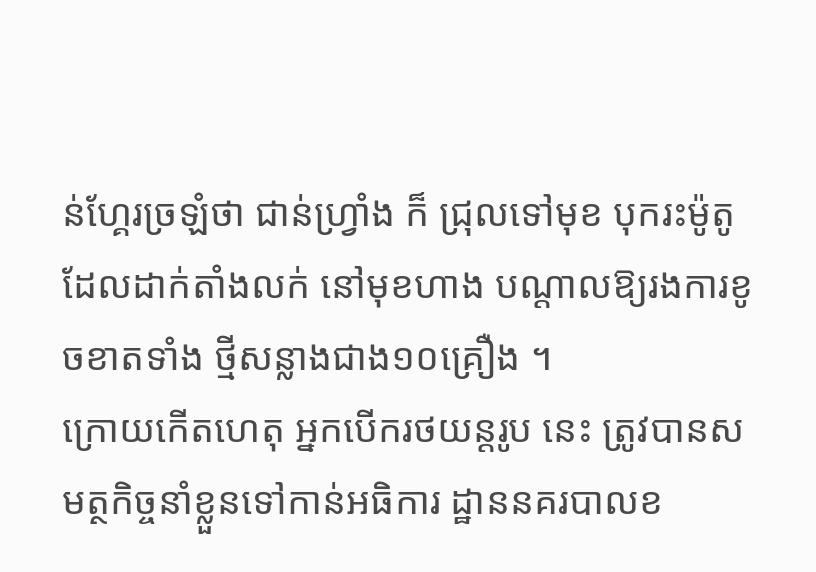ន់ហ្គែរច្រឡំថា ជាន់ហ្វ្រាំង ក៏ ជ្រុលទៅមុខ បុករះម៉ូតូដែលដាក់តាំងលក់ នៅមុខហាង បណ្ដាលឱ្យរងការខូចខាតទាំង ថ្មីសន្លាងជាង១០គ្រឿង ។
ក្រោយកើតហេតុ អ្នកបើករថយន្ដរូប នេះ ត្រូវបានសមត្ថកិច្ចនាំខ្លួនទៅកាន់អធិការ ដ្ឋាននគរបាលខ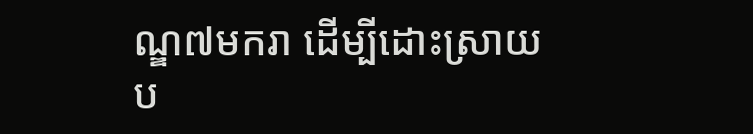ណ្ឌ៧មករា ដើម្បីដោះស្រាយ ប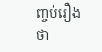ញ្ចប់រឿងថា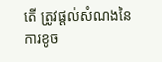តើ ត្រូវផ្ដល់សំណងនៃការខូច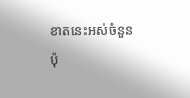ខាតនេះអស់ចំនួនប៉ុ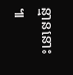ន្មាននោះ ៕